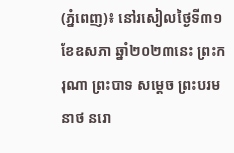(ភ្នំពេញ)៖ នៅរសៀលថ្ងៃទី៣១ ខែឧសភា ឆ្នាំ២០២៣នេះ ព្រះករុណា ព្រះបាទ សម្តេច ព្រះបរមនាថ នរោ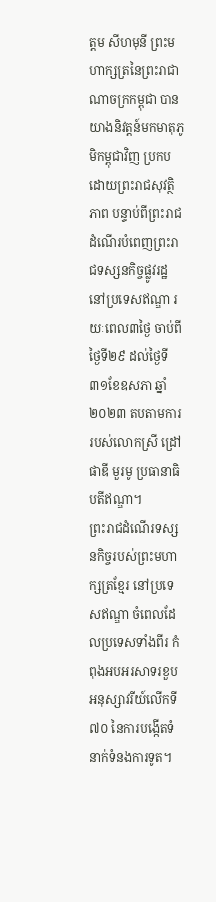ត្តម សីហមុនី ព្រះមហាក្សត្រនៃព្រះរាជាណាចក្រកម្ពុជា បានយាងនិវត្តន៍មកមាតុភូមិកម្ពុជាវិញ ប្រកបដោយព្រះរាជសុវត្ថិភាព បន្ទាប់ពីព្រះរាជដំណើរបំពេញព្រះរាជទស្សនកិច្ចផ្លូវរដ្ឋ នៅប្រទេសឥណ្ឌា រយៈពេល៣ថ្ងៃ ចាប់ពីថ្ងៃទី២៩ ដល់ថ្ងៃទី៣១ខែឧសភា ឆ្នាំ២០២៣ តបតាមការរបស់លោកស្រី ដ្រៅផាឌី មួរមូ ប្រធានាធិបតីឥណ្ឌា។
ព្រះរាជដំណើរទស្សនកិច្ចរបស់ព្រះមហាក្សត្រខ្មែរ នៅប្រទេសឥណ្ឌា ចំពេលដែលប្រទេសទាំងពីរ កំពុងអបអរសាទរខួបអនុស្សាវរីយ៍លើកទី៧០ នៃការបង្កើតទំនាក់ទំនងការទូត។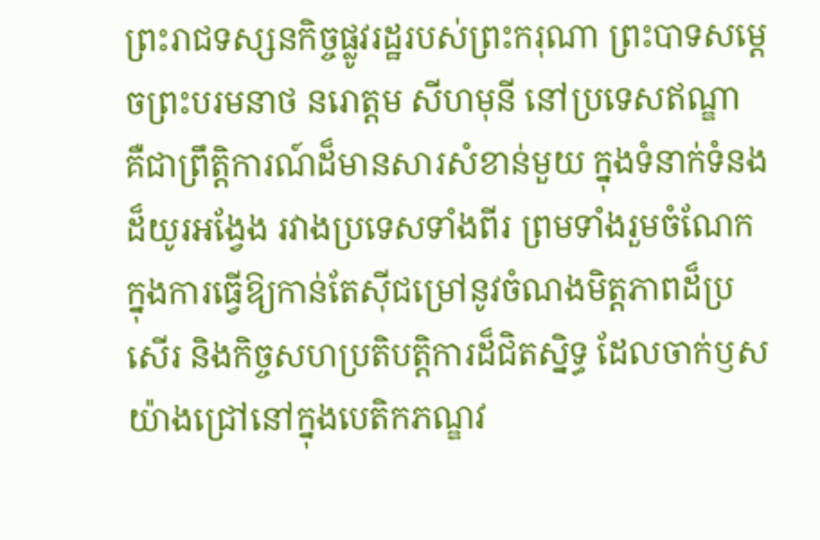ព្រះរាជទស្សនកិច្ចផ្លូវរដ្ឋរបស់ព្រះករុណា ព្រះបាទសម្តេចព្រះបរមនាថ នរោត្តម សីហមុនី នៅប្រទេសឥណ្ឌា គឺជាព្រឹត្តិការណ៍ដ៏មានសារសំខាន់មួយ ក្នុងទំនាក់ទំនងដ៏យូរអង្វែង រវាងប្រទេសទាំងពីរ ព្រមទាំងរួមចំណែកក្នុងការធ្វើឱ្យកាន់តែស៊ីជម្រៅនូវចំណងមិត្តភាពដ៏ប្រសើរ និងកិច្ចសហប្រតិបត្តិការដ៏ជិតស្និទ្ធ ដែលចាក់ឫសយ៉ាងជ្រៅនៅក្នុងបេតិកភណ្ឌវ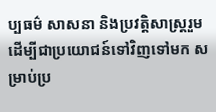ប្បធម៌ សាសនា និងប្រវត្តិសាស្ត្ររួម ដើម្បីជាប្រយោជន៍ទៅវិញទៅមក សម្រាប់ប្រ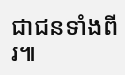ជាជនទាំងពីរ៕